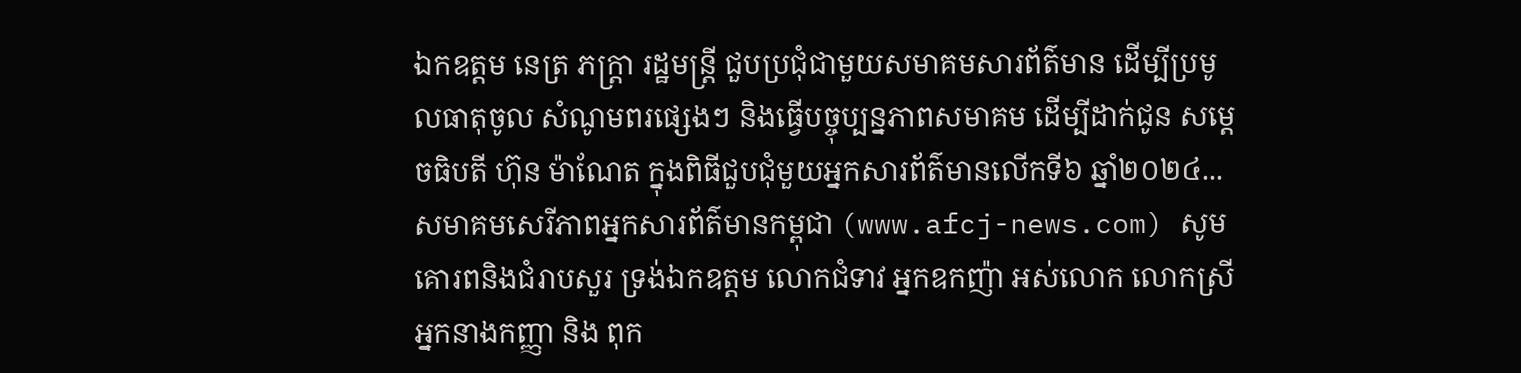ឯកឧត្តម នេត្រ ភក្ត្រា រដ្ឋមន្ត្រី ជួបប្រជុំជាមួយសមាគមសារព័ត៌មាន ដើម្បីប្រមូលធាតុចូល សំណូមពរផ្សេងៗ និងធ្វើបច្ចុប្បន្នភាពសមាគម ដើម្បីដាក់ជូន សម្តេចធិបតី ហ៊ុន ម៉ាណែត ក្នុងពិធីជួបជុំមួយអ្នកសារព័ត៌មានលើកទី៦ ឆ្នាំ២០២៤...
សមាគមសេរីភាពអ្នកសារព័ត៌មានកម្ពុជា (www.afcj-news.com) សូមគោរពនិងជំរាបសួរ ទ្រង់ឯកឧត្តម លោកជំទាវ អ្នកឧកញ៉ា អស់លោក លោកស្រី អ្នកនាងកញ្ញា និង ពុក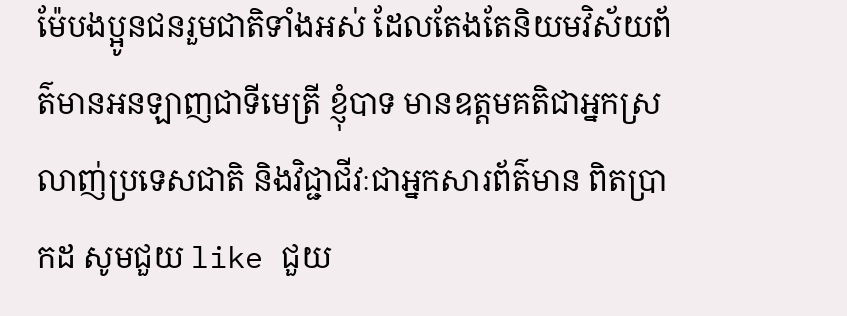ម៉ែបងប្អូនជនរួមជាតិទាំងអស់ ដែលតែងតែនិយមវិស័យព័ត៌មានអនឡាញជាទីមេត្រី ខ្ញុំបាទ មានឧត្តមគតិជាអ្នកស្រលាញ់ប្រទេសជាតិ និងវិជ្ជាជីវៈជាអ្នកសារព័ត៌មាន ពិតប្រាកដ សូមជួយ like ជួយ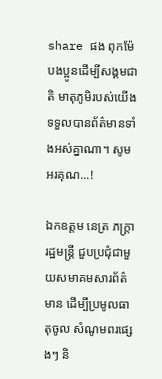share ផង ពុកម៉ែបងប្អូនដើម្បីសង្គមជាតិ មាតុភូមិរបស់យើងទទួលបានព័ត៌មានទាំងអស់គ្នាណា។ សូមអរគុណ...!

ឯកឧត្តម នេត្រ ភក្ត្រា រដ្ឋមន្ត្រី ជួបប្រជុំជាមួយសមាគមសារព័ត៌មាន ដើម្បីប្រមូលធាតុចូល សំណូមពរផ្សេងៗ និ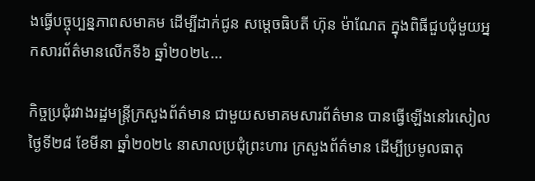ងធ្វើបច្ចុប្បន្នភាពសមាគម ដើម្បីដាក់ជូន សម្តេចធិបតី ហ៊ុន ម៉ាណែត ក្នុងពិធីជួបជុំមួយអ្នកសារព័ត៌មានលើកទី៦ ឆ្នាំ២០២៤...

កិច្ចប្រជុំរវាងរដ្ឋមន្រ្តីក្រសួងព័ត៌មាន ជាមួយសមាគមសារព័ត៌មាន បានធ្វើឡើងនៅរសៀលថ្ងៃទី២៨ ខែមីនា ឆ្នាំ២០២៤ នាសាលប្រជុំព្រះហារ ក្រសួងព័ត៌មាន ដើម្បីប្រមូលធាតុ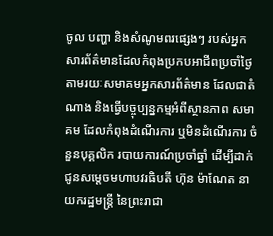ចូល បញ្ហា និងសំណូមពរផ្សេងៗ របស់អ្នកសារព័ត៌មានដែលកំពុងប្រកបអាជីពប្រចាំថ្ងៃតាមរយៈសមាគមអ្នកសារព័ត៌មាន ដែលជាតំណាង និងធ្វើបច្ចុប្បន្នកម្មអំពីស្ថានភាព សមាគម ដែលកំពុងដំណើរការ ឬមិនដំណើរការ ចំនួនបុគ្គលិក របាយការណ៍ប្រចាំឆ្នាំ ដើម្បីដាក់ជូនសម្តេចមហាបវរធិបតី ហ៊ុន ម៉ាណែត នាយករដ្ឋមន្ត្រី នៃព្រះរាជា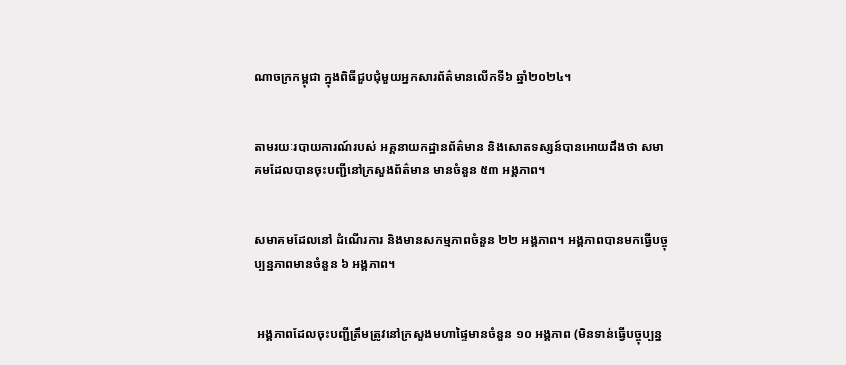ណាចក្រកម្ពុជា ក្នុងពិធីជួបជុំមួយអ្នកសារព័ត៌មានលើកទី៦ ឆ្នាំ២០២៤។


តាមរយៈរបាយការណ៍របស់ អគ្គនាយកដ្ឋានព័ត៌មាន និងសោតទស្សន៍បានអោយដឹងថា សមាគមដែលបានចុះបញ្ជីនៅក្រសួងព័ត៌មាន មានចំនួន ៥៣ អង្គភាព។


សមាគមដែលនៅ ដំណើរការ និងមានសកម្មភាពចំនួន ២២ អង្គភាព។ អង្គភាពបានមកធ្វើបច្ចុប្បន្នភាពមានចំនួន ៦ អង្គភាព។


 អង្គភាពដែលចុះបញ្ជីត្រឹមត្រូវនៅក្រសួងមហាផ្ទៃមានចំនួន ១០ អង្គភាព (មិនទាន់ធ្វើបច្ចុប្បន្ន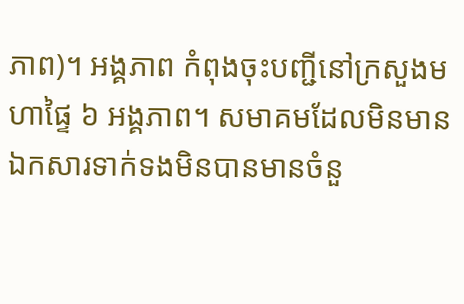ភាព)។ អង្គភាព កំពុងចុះបញ្ជីនៅក្រសួងមហាផ្ទៃ ៦ អង្គភាព។ សមាគមដែលមិនមានឯកសារទាក់ទងមិនបានមានចំនួ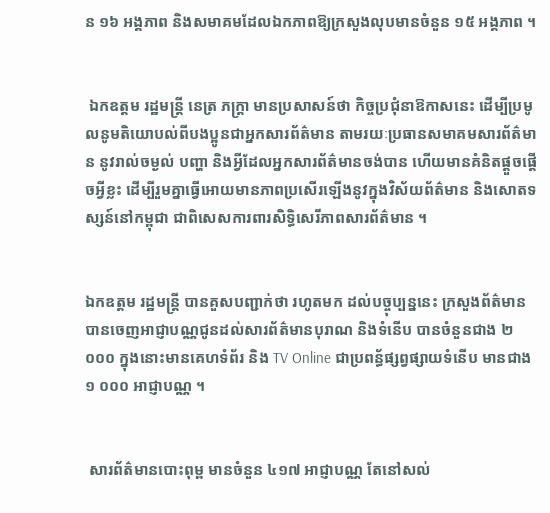ន ១៦ អង្គភាព និងសមាគមដែលឯកភាពឱ្យក្រសួងលុបមានចំនួន ១៥ អង្គភាព ។


 ឯកឧត្តម រដ្ឋមន្ត្រី នេត្រ ភក្ត្រា មានប្រសាសន៍ថា កិច្ចប្រជុំនាឱកាសនេះ ដើម្បីប្រមូលនូមតិយោបល់ពីបងប្អូនជាអ្នកសារព័ត៌មាន តាមរយៈប្រធានសមាគមសារព័ត៌មាន នូវរាល់ចម្ងល់ បញ្ហា និងអ្វីដែលអ្នកសារព័ត៌មានចង់បាន ហើយមានគំនិតផ្តួចផ្តើចអ្វីខ្លះ ដើម្បីរួមគ្នាធ្វើអោយមានភាពប្រសើរឡើងនូវក្នុងវិស័យព័ត៌មាន និងសោតទស្សន៍នៅកម្ពុជា ជាពិសេសការពារសិទ្ធិសេរីភាពសារព័ត៌មាន ។


ឯកឧត្តម រដ្ឋមន្រ្តី បានគួសបញ្ជាក់ថា រហូតមក ដល់បច្ចុប្បន្ននេះ ក្រសួងព័ត៌មាន បានចេញអាជ្ញាបណ្ណជូនដល់សារព័ត៌មានបុរាណ និងទំនើប បានចំនួនជាង ២ ០០០ ក្នុងនោះមានគេហទំព័រ និង TV Online ជាប្រពន្ធ័ផ្សព្វផ្សាយទំនើប មានជាង ១ ០០០ អាជ្ញាបណ្ណ ។


 សារព័ត៌មានបោះពុម្ព មានចំនួន ៤១៧ អាជ្ញាបណ្ណ តែនៅសល់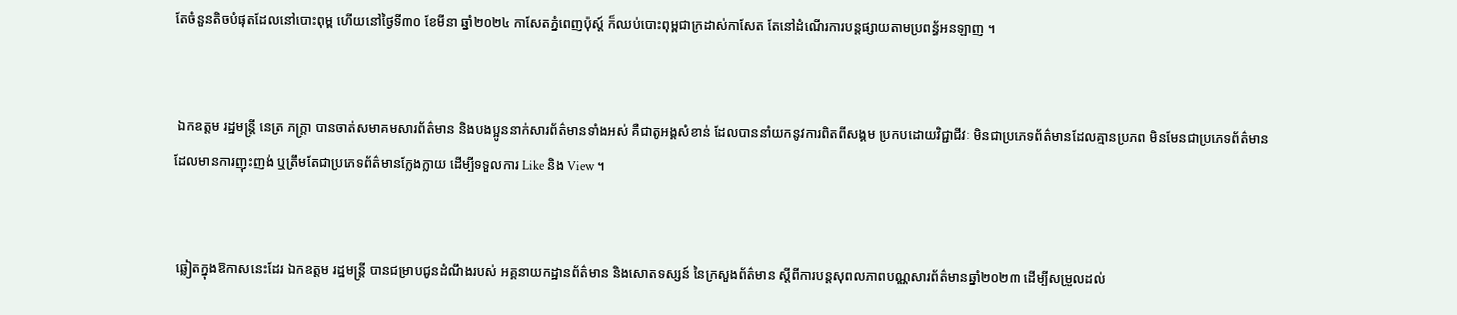តែចំនួនតិចបំផុតដែលនៅបោះពុម្ព ហើយនៅថ្ងៃទី៣០ ខែមីនា ឆ្នាំ២០២៤ កាសែតភ្នំពេញប៉ុស្ត៍ ក៏ឈប់បោះពុម្ពជាក្រដាស់កាសែត តែនៅដំណើរការបន្តផ្សាយតាមប្រពន្ធ័អនឡាញ ។


 ឯកឧត្តម រដ្ឋមន្រ្តី នេត្រ ភក្ត្រា បានចាត់សមាគមសារព័ត៌មាន និងបងប្អូននាក់សារព័ត៌មានទាំងអស់ គឺជាតូអង្គសំខាន់ ដែលបាននាំយកនូវការពិតពីសង្គម ប្រកបដោយវិជ្ជាជីវៈ មិនជាប្រភេទព័ត៌មានដែលគ្មានប្រភព មិនមែនជាប្រភេទព័ត៌មានដែលមានការញុះញង់ ឬត្រឹមតែជាប្រភេទព័ត៌មានក្លែងក្លាយ ដើម្បីទទួលការ Like និង View ។


 ឆ្លៀតក្នុងឱកាសនេះដែរ ឯកឧត្តម រដ្ឋមន្ត្រី បានជម្រាបជូនដំណឹងរបស់ អគ្គនាយកដ្ឋានព័ត៌មាន និងសោតទស្សន៍ នៃក្រសួងព័ត៌មាន ស្ដីពីការបន្ដសុពលភាពបណ្ណសារព័ត៌មានឆ្នាំ២០២៣ ដើម្បីសម្រួលដល់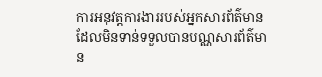ការអនុវត្តការងាររបស់អ្នកសារព័ត៌មាន ដែលមិនទាន់ទទួលបានបណ្ណសារព័ត៌មាន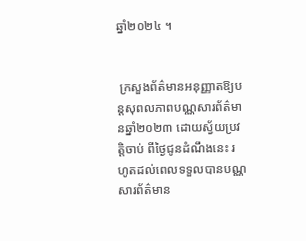ឆ្នាំ២០២៤ ។


 ក្រសួងព័ត៌មានអនុញ្ញាតឱ្យបន្តសុពលភាពបណ្ណសារព័ត៌មានឆ្នាំ២០២៣ ដោយស្វ័យប្រវត្តិចាប់ ពីថ្ងៃជូនដំណឹងនេះ រហូតដល់ពេលទទួលបានបណ្ណសារព័ត៌មាន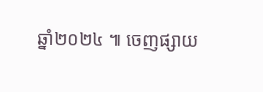ឆ្នាំ២០២៤ ៕ ចេញផ្សាយ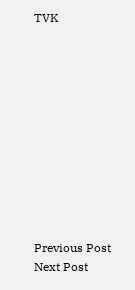TVK











Previous Post Next Post